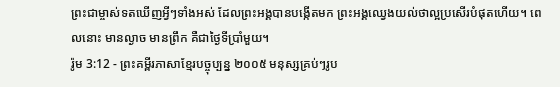ព្រះជាម្ចាស់ទតឃើញអ្វីៗទាំងអស់ ដែលព្រះអង្គបានបង្កើតមក ព្រះអង្គឈ្វេងយល់ថាល្អប្រសើរបំផុតហើយ។ ពេលនោះ មានល្ងាច មានព្រឹក គឺជាថ្ងៃទីប្រាំមួយ។
រ៉ូម 3:12 - ព្រះគម្ពីរភាសាខ្មែរបច្ចុប្បន្ន ២០០៥ មនុស្សគ្រប់ៗរូប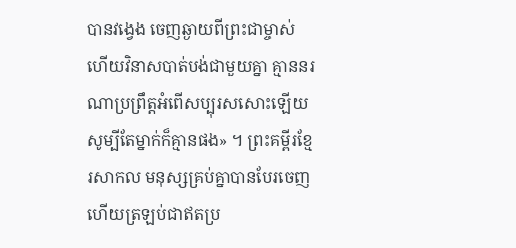បានវង្វេង ចេញឆ្ងាយពីព្រះជាម្ចាស់ ហើយវិនាសបាត់បង់ជាមួយគ្នា គ្មាននរណាប្រព្រឹត្តអំពើសប្បុរសសោះឡើយ សូម្បីតែម្នាក់ក៏គ្មានផង» ។ ព្រះគម្ពីរខ្មែរសាកល មនុស្សគ្រប់គ្នាបានបែរចេញ ហើយត្រឡប់ជាឥតប្រ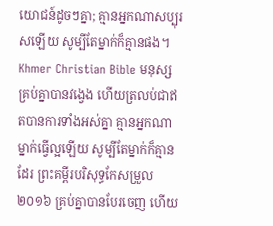យោជន៍ដូចៗគ្នា; គ្មានអ្នកណាសប្បុរសឡើយ សូម្បីតែម្នាក់ក៏គ្មានផង។ Khmer Christian Bible មនុស្សគ្រប់គ្នាបានវង្វេង ហើយត្រលប់ជាឥតបានការទាំងអស់គ្នា គ្មានអ្នកណាម្នាក់ធ្វើល្អឡើយ សូម្បីតែម្នាក់ក៏គ្មានដែរ ព្រះគម្ពីរបរិសុទ្ធកែសម្រួល ២០១៦ គ្រប់គ្នាបានបែរចេញ ហើយ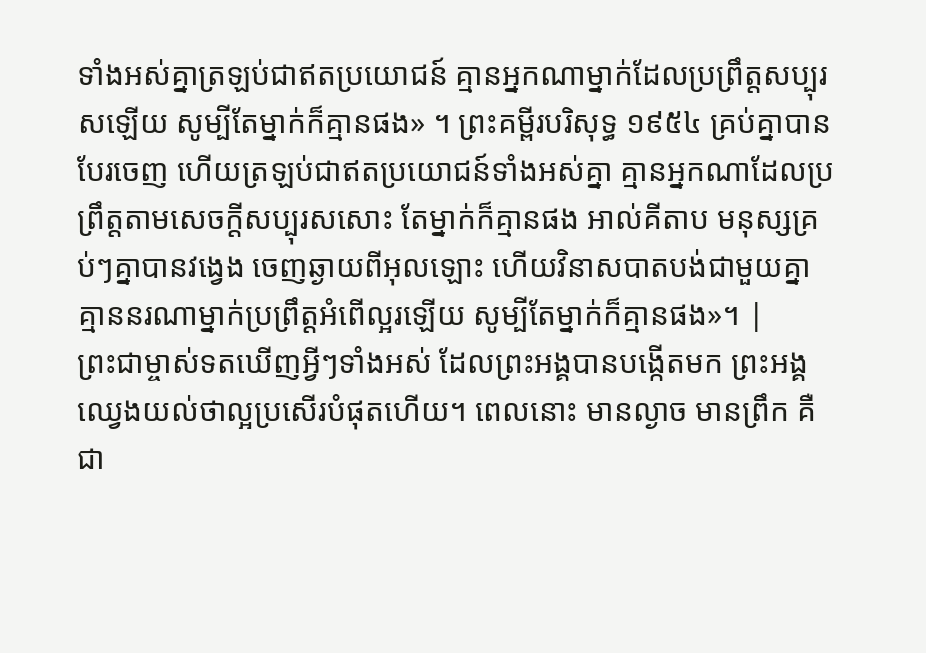ទាំងអស់គ្នាត្រឡប់ជាឥតប្រយោជន៍ គ្មានអ្នកណាម្នាក់ដែលប្រព្រឹត្តសប្បុរសឡើយ សូម្បីតែម្នាក់ក៏គ្មានផង» ។ ព្រះគម្ពីរបរិសុទ្ធ ១៩៥៤ គ្រប់គ្នាបានបែរចេញ ហើយត្រឡប់ជាឥតប្រយោជន៍ទាំងអស់គ្នា គ្មានអ្នកណាដែលប្រព្រឹត្តតាមសេចក្ដីសប្បុរសសោះ តែម្នាក់ក៏គ្មានផង អាល់គីតាប មនុស្សគ្រប់ៗគ្នាបានវង្វេង ចេញឆ្ងាយពីអុលឡោះ ហើយវិនាសបាតបង់ជាមួយគ្នា គ្មាននរណាម្នាក់ប្រព្រឹត្ដអំពើល្អរឡើយ សូម្បីតែម្នាក់ក៏គ្មានផង»។ |
ព្រះជាម្ចាស់ទតឃើញអ្វីៗទាំងអស់ ដែលព្រះអង្គបានបង្កើតមក ព្រះអង្គឈ្វេងយល់ថាល្អប្រសើរបំផុតហើយ។ ពេលនោះ មានល្ងាច មានព្រឹក គឺជា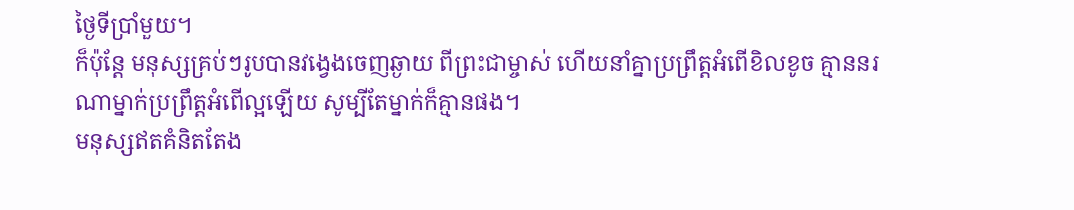ថ្ងៃទីប្រាំមួយ។
ក៏ប៉ុន្តែ មនុស្សគ្រប់ៗរូបបានវង្វេងចេញឆ្ងាយ ពីព្រះជាម្ចាស់ ហើយនាំគ្នាប្រព្រឹត្តអំពើខិលខូច គ្មាននរណាម្នាក់ប្រព្រឹត្តអំពើល្អឡើយ សូម្បីតែម្នាក់ក៏គ្មានផង។
មនុស្សឥតគំនិតតែង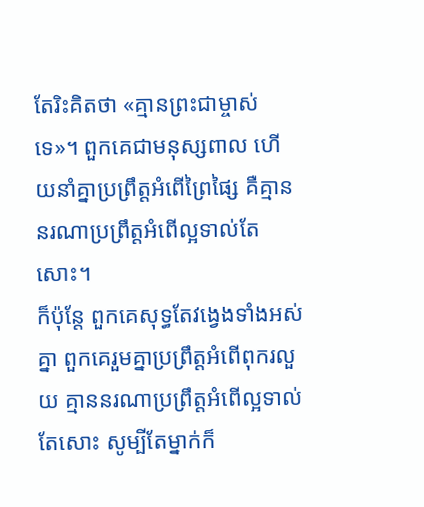តែរិះគិតថា «គ្មានព្រះជាម្ចាស់ទេ»។ ពួកគេជាមនុស្សពាល ហើយនាំគ្នាប្រព្រឹត្តអំពើព្រៃផ្សៃ គឺគ្មាននរណាប្រព្រឹត្តអំពើល្អទាល់តែសោះ។
ក៏ប៉ុន្តែ ពួកគេសុទ្ធតែវង្វេងទាំងអស់គ្នា ពួកគេរួមគ្នាប្រព្រឹត្តអំពើពុករលួយ គ្មាននរណាប្រព្រឹត្តអំពើល្អទាល់តែសោះ សូម្បីតែម្នាក់ក៏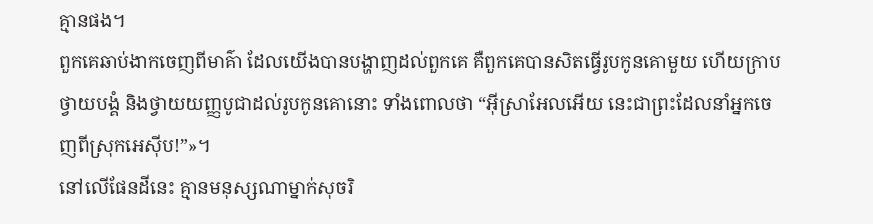គ្មានផង។
ពួកគេឆាប់ងាកចេញពីមាគ៌ា ដែលយើងបានបង្ហាញដល់ពួកគេ គឺពួកគេបានសិតធ្វើរូបកូនគោមួយ ហើយក្រាបថ្វាយបង្គំ និងថ្វាយយញ្ញបូជាដល់រូបកូនគោនោះ ទាំងពោលថា “អ៊ីស្រាអែលអើយ នេះជាព្រះដែលនាំអ្នកចេញពីស្រុកអេស៊ីប!”»។
នៅលើផែនដីនេះ គ្មានមនុស្សណាម្នាក់សុចរិ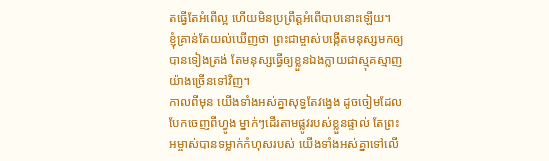តធ្វើតែអំពើល្អ ហើយមិនប្រព្រឹត្តអំពើបាបនោះឡើយ។
ខ្ញុំគ្រាន់តែយល់ឃើញថា ព្រះជាម្ចាស់បង្កើតមនុស្សមកឲ្យបានទៀងត្រង់ តែមនុស្សធ្វើឲ្យខ្លួនឯងក្លាយជាស្មុគស្មាញយ៉ាងច្រើនទៅវិញ។
កាលពីមុន យើងទាំងអស់គ្នាសុទ្ធតែវង្វេង ដូចចៀមដែលបែកចេញពីហ្វូង ម្នាក់ៗដើរតាមផ្លូវរបស់ខ្លួនផ្ទាល់ តែព្រះអម្ចាស់បានទម្លាក់កំហុសរបស់ យើងទាំងអស់គ្នាទៅលើ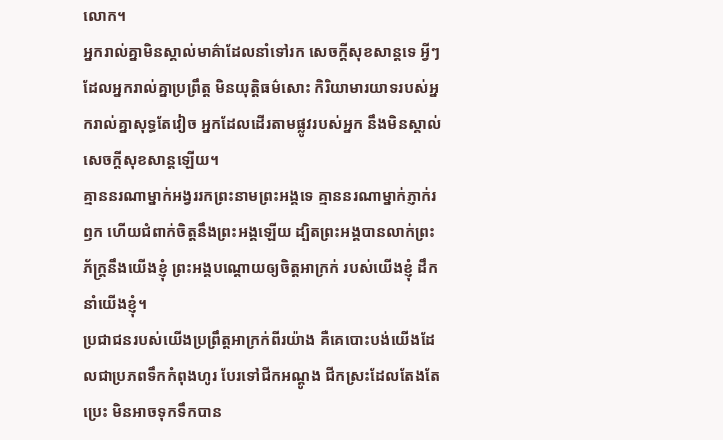លោក។
អ្នករាល់គ្នាមិនស្គាល់មាគ៌ាដែលនាំទៅរក សេចក្ដីសុខសាន្តទេ អ្វីៗដែលអ្នករាល់គ្នាប្រព្រឹត្ត មិនយុត្តិធម៌សោះ កិរិយាមារយាទរបស់អ្នករាល់គ្នាសុទ្ធតែវៀច អ្នកដែលដើរតាមផ្លូវរបស់អ្នក នឹងមិនស្គាល់សេចក្ដីសុខសាន្តឡើយ។
គ្មាននរណាម្នាក់អង្វររកព្រះនាមព្រះអង្គទេ គ្មាននរណាម្នាក់ភ្ញាក់រឭក ហើយជំពាក់ចិត្តនឹងព្រះអង្គឡើយ ដ្បិតព្រះអង្គបានលាក់ព្រះភ័ក្ត្រនឹងយើងខ្ញុំ ព្រះអង្គបណ្ដោយឲ្យចិត្តអាក្រក់ របស់យើងខ្ញុំ ដឹកនាំយើងខ្ញុំ។
ប្រជាជនរបស់យើងប្រព្រឹត្តអាក្រក់ពីរយ៉ាង គឺគេបោះបង់យើងដែលជាប្រភពទឹកកំពុងហូរ បែរទៅជីកអណ្ដូង ជីកស្រះដែលតែងតែប្រេះ មិនអាចទុកទឹកបាន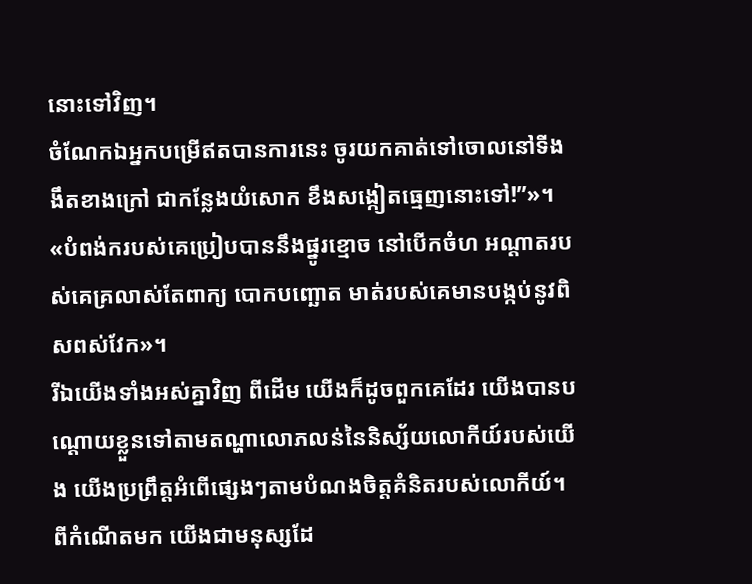នោះទៅវិញ។
ចំណែកឯអ្នកបម្រើឥតបានការនេះ ចូរយកគាត់ទៅចោលនៅទីងងឹតខាងក្រៅ ជាកន្លែងយំសោក ខឹងសង្កៀតធ្មេញនោះទៅ!”»។
«បំពង់ករបស់គេប្រៀបបាននឹងផ្នូរខ្មោច នៅបើកចំហ អណ្ដាតរបស់គេគ្រលាស់តែពាក្យ បោកបញ្ឆោត មាត់របស់គេមានបង្កប់នូវពិសពស់វែក»។
រីឯយើងទាំងអស់គ្នាវិញ ពីដើម យើងក៏ដូចពួកគេដែរ យើងបានបណ្ដោយខ្លួនទៅតាមតណ្ហាលោភលន់នៃនិស្ស័យលោកីយ៍របស់យើង យើងប្រព្រឹត្តអំពើផ្សេងៗតាមបំណងចិត្តគំនិតរបស់លោកីយ៍។ ពីកំណើតមក យើងជាមនុស្សដែ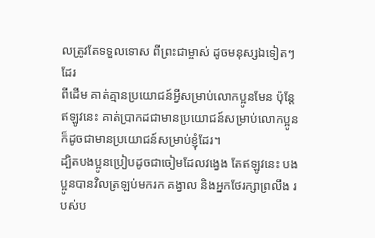លត្រូវតែទទួលទោស ពីព្រះជាម្ចាស់ ដូចមនុស្សឯទៀតៗដែរ
ពីដើម គាត់គ្មានប្រយោជន៍អ្វីសម្រាប់លោកប្អូនមែន ប៉ុន្តែ ឥឡូវនេះ គាត់ប្រាកដជាមានប្រយោជន៍សម្រាប់លោកប្អូន ក៏ដូចជាមានប្រយោជន៍សម្រាប់ខ្ញុំដែរ។
ដ្បិតបងប្អូនប្រៀបដូចជាចៀមដែលវង្វេង តែឥឡូវនេះ បងប្អូនបានវិលត្រឡប់មករក គង្វាល និងអ្នកថែរក្សាព្រលឹង របស់ប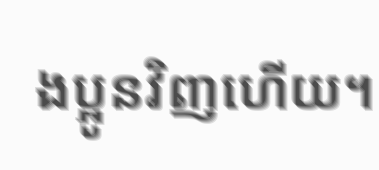ងប្អូនវិញហើយ។